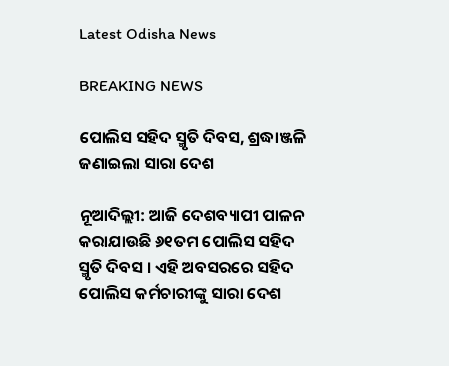Latest Odisha News

BREAKING NEWS

ପୋଲିସ ସହିଦ ସ୍ମୃତି ଦିବସ, ଶ୍ରଦ୍ଧାଞ୍ଜଳି ଜଣାଇଲା ସାରା ଦେଶ

ନୂଆଦିଲ୍ଲୀ: ଆଜି ଦେଶବ୍ୟାପୀ ପାଳନ କରାଯାଉଛି ୬୧ତମ ପୋଲିସ ସହିଦ ସ୍ମୃତି ଦିବସ । ଏହି ଅବସରରେ ସହିଦ ପୋଲିସ କର୍ମଚାରୀଙ୍କୁ ସାରା ଦେଶ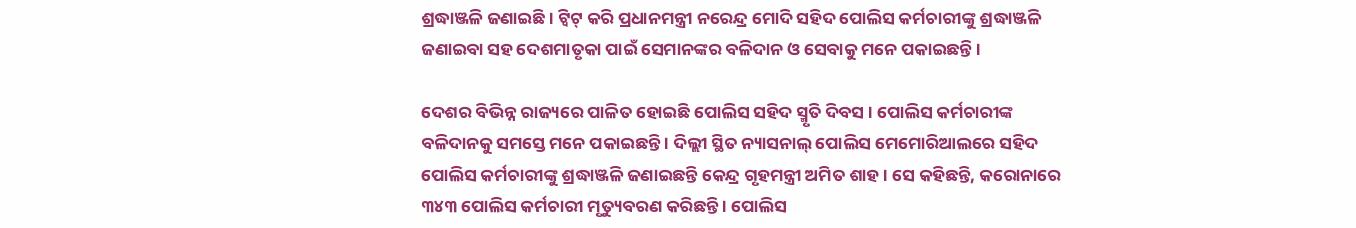ଶ୍ରଦ୍ଧାଞ୍ଜଳି ଜଣାଇଛି । ଟ୍ୱିଟ୍ କରି ପ୍ରଧାନମନ୍ତ୍ରୀ ନରେନ୍ଦ୍ର ମୋଦି ସହିଦ ପୋଲିସ କର୍ମଚାରୀଙ୍କୁ ଶ୍ରଦ୍ଧାଞ୍ଜଳି ଜଣାଇବା ସହ ଦେଶମାତୃକା ପାଇଁ ସେମାନଙ୍କର ବଳିଦାନ ଓ ସେବାକୁ ମନେ ପକାଇଛନ୍ତି ।

ଦେଶର ବିଭିନ୍ନ ରାଜ୍ୟରେ ପାଳିତ ହୋଇଛି ପୋଲିସ ସହିଦ ସ୍ମୃତି ଦିବସ । ପୋଲିସ କର୍ମଚାରୀଙ୍କ ବଳିଦାନକୁ ସମସ୍ତେ ମନେ ପକାଇଛନ୍ତି । ଦିଲ୍ଲୀ ସ୍ଥିତ ନ୍ୟାସନାଲ୍ ପୋଲିସ ମେମୋରିଆଲରେ ସହିଦ ପୋଲିସ କର୍ମଚାରୀଙ୍କୁ ଶ୍ରଦ୍ଧାଞ୍ଜଳି ଜଣାଇଛନ୍ତି କେନ୍ଦ୍ର ଗୃହମନ୍ତ୍ରୀ ଅମିତ ଶାହ । ସେ କହିଛନ୍ତି, କରୋନାରେ ୩୪୩ ପୋଲିସ କର୍ମଚାରୀ ମୃତ୍ୟୁବରଣ କରିଛନ୍ତି । ପୋଲିସ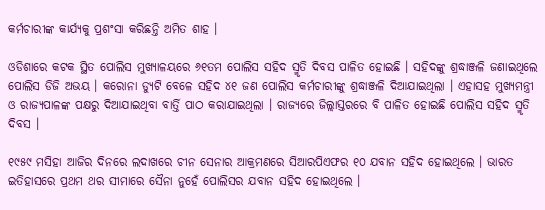କର୍ମଚାରୀଙ୍କ କାର୍ଯ୍ୟକୁ ପ୍ରଶଂସା କରିଛନ୍ତି ଅମିତ ଶାହ ।

ଓଡିଶାରେ କଟକ ସ୍ଥିତ ପୋଲିସ ମୁଖ୍ୟାଳୟରେ ୬୧ତମ ପୋଲିସ ସହିଦ ସ୍ମୃତି ଦିବସ ପାଳିତ ହୋଇଛି । ସହିଦଙ୍କୁ ଶ୍ରଦ୍ଧାଞ୍ଜଳି ଜଣାଇଥିଲେ ପୋଲିସ ଡିଜି ଅଭୟ । କରୋନା ଡ୍ୟୁଟି ବେଳେ ସହିଦ ୪୧ ଜଣ ପୋଲିସ କର୍ମଚାରୀଙ୍କୁ ଶ୍ରଦ୍ଧାଞ୍ଜଳି ଦିଆଯାଇଥିଲା । ଏହାସହ ମୁଖ୍ୟମନ୍ତ୍ରୀ ଓ ରାଜ୍ୟପାଳଙ୍କ ପକ୍ଷରୁ ଦିଆଯାଇଥିବା ବାର୍ତ୍ତି ପାଠ କରାଯାଇଥିଲା । ରାଜ୍ୟରେ ଜିଲ୍ଲାସ୍ତରରେ ବି ପାଳିତ ହୋଇଛି ପୋଲିସ ସହିଦ ସ୍ମୃତି ଦିବସ ।

୧୯୫୯ ମସିହା ଆଜିର ଦିନରେ ଲଦାଖରେ ଚୀନ ସେନାର ଆକ୍ରମଣରେ ସିଆରପିଏଫର ୧୦ ଯବାନ ସହିଦ ହୋଇଥିଲେ । ଭାରତ ଇତିହାସରେ ପ୍ରଥମ ଥର ସୀମାରେ ସୈନା ନୁହେଁ ପୋଲିସର ଯବାନ ସହିଦ ହୋଇଥିଲେ ।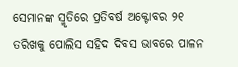ସେମାନଙ୍କ ସ୍ମୃତିରେ ପ୍ରତିବର୍ଷ ଅକ୍ଟୋବର ୨୧ ତରିଖକୁ ପୋଲିସ ସହିଦ ଦିବସ ଭାବରେ ପାଳନ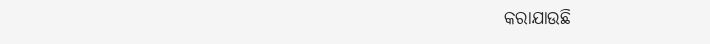କରାଯାଉଛି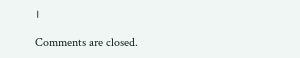।

Comments are closed.